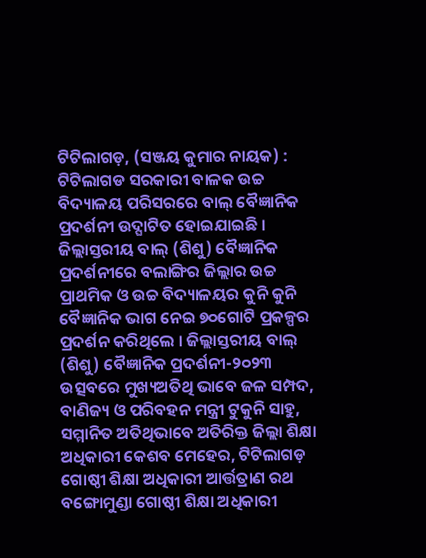ଟିଟିଲାଗଡ଼, (ସଞ୍ଜୟ କୁମାର ନାୟକ) : ଟିଟିଲାଗଡ ସରକାରୀ ବାଳକ ଉଚ୍ଚ ବିଦ୍ୟାଳୟ ପରିସରରେ ବାଲ୍ ବୈଜ୍ଞାନିକ ପ୍ରଦର୍ଶନୀ ଉଦ୍ଘାଟିତ ହୋଇଯାଇଛି । ଜିଲ୍ଲାସ୍ତରୀୟ ବାଲ୍ (ଶିଶୁ) ବୈଜ୍ଞାନିକ ପ୍ରଦର୍ଶନୀରେ ବଲାଙ୍ଗିର ଜିଲ୍ଲାର ଉଚ୍ଚ ପ୍ରାଥମିକ ଓ ଉଚ୍ଚ ବିଦ୍ୟାଳୟର କୁନି କୁନି ବୈଜ୍ଞାନିକ ଭାଗ ନେଇ ୭୦ଗୋଟି ପ୍ରକଳ୍ପର ପ୍ରଦର୍ଶନ କରିଥିଲେ । ଜିଲ୍ଲାସ୍ତରୀୟ ବାଲ୍ (ଶିଶୁ) ବୈଜ୍ଞାନିକ ପ୍ରଦର୍ଶନୀ-୨୦୨୩ ଉତ୍ସବରେ ମୁଖ୍ୟଅତିଥି ଭାବେ ଜଳ ସମ୍ପଦ, ବାଣିଜ୍ୟ ଓ ପରିବହନ ମନ୍ତ୍ରୀ ଟୁକୁନି ସାହୁ, ସମ୍ମାନିତ ଅତିଥିଭାବେ ଅତିରିକ୍ତ ଜିଲ୍ଲା ଶିକ୍ଷା ଅଧିକାରୀ କେଶବ ମେହେର, ଟିଟିଲାଗଡ଼ ଗୋଷ୍ଠୀ ଶିକ୍ଷା ଅଧିକାରୀ ଆର୍ତ୍ତତ୍ରାଣ ରଥ ବଙ୍ଗୋମୁଣ୍ଡା ଗୋଷ୍ଠୀ ଶିକ୍ଷା ଅଧିକାରୀ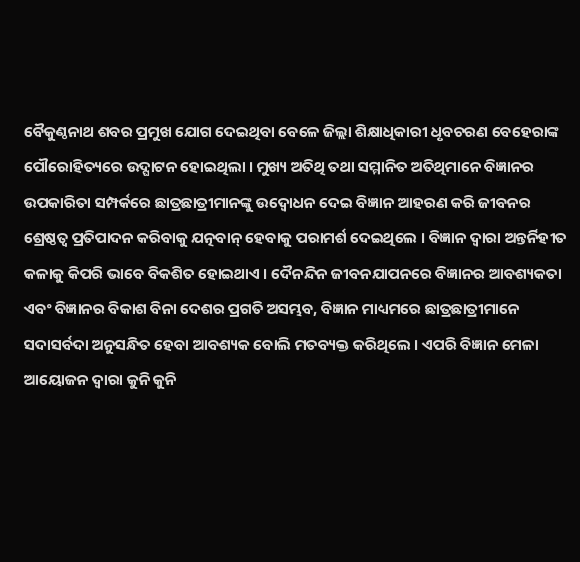ବୈକୁଣ୍ଠନାଥ ଶବର ପ୍ରମୁଖ ଯୋଗ ଦେଇଥିବା ବେଳେ ଜିଲ୍ଲା ଶିକ୍ଷାଧିକାରୀ ଧୃବଚରଣ ବେହେରାଙ୍କ ପୌରୋହିତ୍ୟରେ ଉଦ୍ଘାଟନ ହୋଇଥିଲା । ମୁଖ୍ୟ ଅତିଥି ତଥା ସମ୍ମାନିତ ଅତିଥିମାନେ ବିଜ୍ଞାନର ଉପକାରିତା ସମ୍ପର୍କରେ ଛାତ୍ରଛାତ୍ରୀମାନଙ୍କୁ ଉଦ୍ବୋଧନ ଦେଇ ବିଜ୍ଞାନ ଆହରଣ କରି ଜୀବନର ଶ୍ରେଷ୍ଠତ୍ୱ ପ୍ରତିପାଦନ କରିବାକୁ ଯତ୍ନବାନ୍ ହେବାକୁ ପରାମର୍ଶ ଦେଇଥିଲେ । ବିଜ୍ଞାନ ଦ୍ୱାରା ଅନ୍ତର୍ନିହୀତ କଳାକୁ କିପରି ଭାବେ ବିକଶିତ ହୋଇଥାଏ । ଦୈନନ୍ଦିନ ଜୀବନଯାପନରେ ବିଜ୍ଞାନର ଆବଶ୍ୟକତା ଏବଂ ବିଜ୍ଞାନର ବିକାଶ ବିନା ଦେଶର ପ୍ରଗତି ଅସମ୍ଭବ, ବିଜ୍ଞାନ ମାଧ୍ୟମରେ ଛାତ୍ରଛାତ୍ରୀମାନେ ସଦାସର୍ବଦା ଅନୁସନ୍ଧିତ ହେବା ଆବଶ୍ୟକ ବୋଲି ମତବ୍ୟକ୍ତ କରିଥିଲେ । ଏପରି ବିଜ୍ଞାନ ମେଳା ଆୟୋଜନ ଦ୍ଵାରା କୁନି କୁନି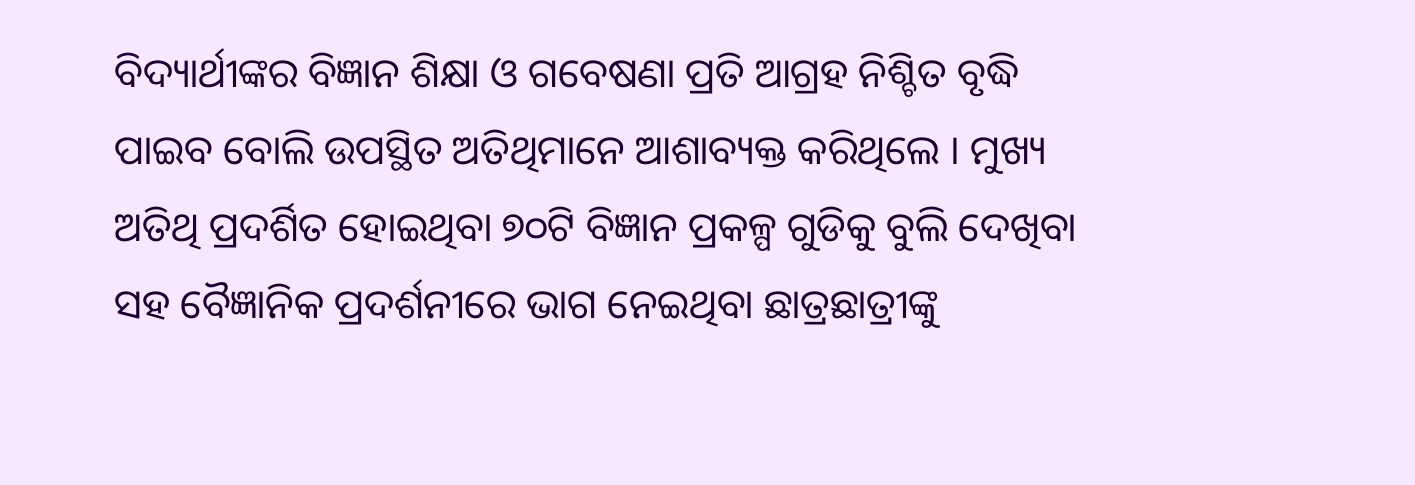ବିଦ୍ୟାର୍ଥୀଙ୍କର ବିଜ୍ଞାନ ଶିକ୍ଷା ଓ ଗବେଷଣା ପ୍ରତି ଆଗ୍ରହ ନିଶ୍ଚିତ ବୃଦ୍ଧି ପାଇବ ବୋଲି ଉପସ୍ଥିତ ଅତିଥିମାନେ ଆଶାବ୍ୟକ୍ତ କରିଥିଲେ । ମୁଖ୍ୟ ଅତିଥି ପ୍ରଦର୍ଶିତ ହୋଇଥିବା ୭୦ଟି ବିଜ୍ଞାନ ପ୍ରକଳ୍ପ ଗୁଡିକୁ ବୁଲି ଦେଖିବା ସହ ବୈଜ୍ଞାନିକ ପ୍ରଦର୍ଶନୀରେ ଭାଗ ନେଇଥିବା ଛାତ୍ରଛାତ୍ରୀଙ୍କୁ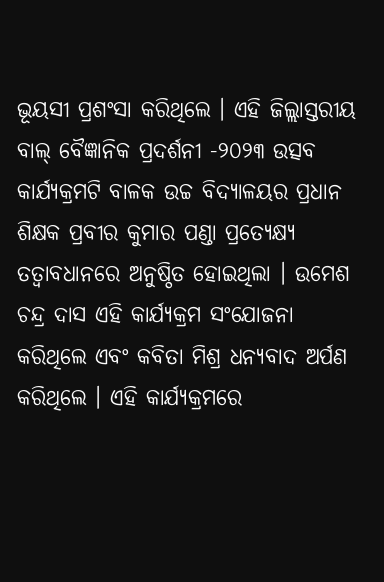ଭୂୟସୀ ପ୍ରଶଂସା କରିଥିଲେ । ଏହି ଜିଲ୍ଲାସ୍ତରୀୟ ବାଲ୍ ବୈଜ୍ଞାନିକ ପ୍ରଦର୍ଶନୀ -୨୦୨୩ ଉତ୍ସବ କାର୍ଯ୍ୟକ୍ରମଟି ବାଳକ ଉଚ୍ଚ ବିଦ୍ୟାଳୟର ପ୍ରଧାନ ଶିକ୍ଷକ ପ୍ରବୀର କୁମାର ପଣ୍ଡା ପ୍ରତ୍ୟେକ୍ଷ୍ୟ ତତ୍ୱାବଧାନରେ ଅନୁଷ୍ଠିତ ହୋଇଥିଲା । ଉମେଶ ଚନ୍ଦ୍ର ଦାସ ଏହି କାର୍ଯ୍ୟକ୍ରମ ସଂଯୋଜନା କରିଥିଲେ ଏବଂ କବିତା ମିଶ୍ର ଧନ୍ୟବାଦ ଅର୍ପଣ କରିଥିଲେ । ଏହି କାର୍ଯ୍ୟକ୍ରମରେ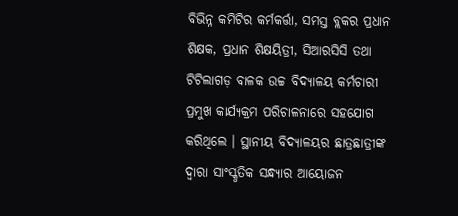ବିଭିନ୍ନ କମିଟିର କର୍ମକର୍ତ୍ତା, ସମସ୍ତ ବ୍ଲକର ପ୍ରଧାନ ଶିକ୍ଷକ, ପ୍ରଧାନ ଶିକ୍ଷୟିତ୍ରୀ, ସିଆରସିସି ତଥା ଟିଟିଲାଗଡ଼ ବାଳକ ଉଚ୍ଚ ବିଦ୍ୟାଳୟ କର୍ମଚାରୀ ପ୍ରମୁଖ କାର୍ଯ୍ୟକ୍ରମ ପରିଚାଳନାରେ ସହଯୋଗ କରିଥିଲେ । ସ୍ଥାନୀୟ ବିଦ୍ୟାଳୟର ଛାତ୍ରଛାତ୍ରୀଙ୍କ ଦ୍ଵାରା ସାଂସ୍କୃତିକ ସନ୍ଧ୍ୟାର ଆୟୋଜନ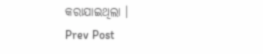କରାଯାଇଥିଲା ।
Prev Post